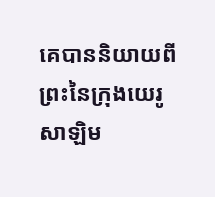គេបាននិយាយពីព្រះនៃក្រុងយេរូសាឡិម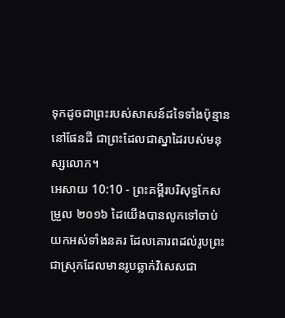ទុកដូចជាព្រះរបស់សាសន៍ដទៃទាំងប៉ុន្មាននៅផែនដី ជាព្រះដែលជាស្នាដៃរបស់មនុស្សលោក។
អេសាយ 10:10 - ព្រះគម្ពីរបរិសុទ្ធកែសម្រួល ២០១៦ ដៃយើងបានលូកទៅចាប់យកអស់ទាំងនគរ ដែលគោរពដល់រូបព្រះ ជាស្រុកដែលមានរូបឆ្លាក់វិសេសជា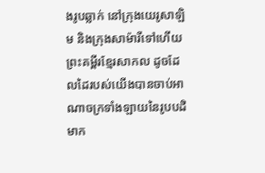ងរូបឆ្លាក់ នៅក្រុងយេរូសាឡិម និងក្រុងសាម៉ារីទៅហើយ ព្រះគម្ពីរខ្មែរសាកល ដូចដែលដៃរបស់យើងបានចាប់អាណាចក្រទាំងឡាយនៃរូបបដិមាក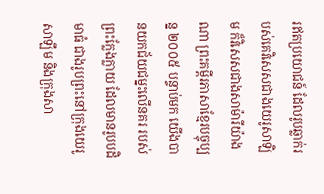រឥតប្រយោជន៍ ដែលរូបឆ្លាក់របស់គេវិសេសជាងយេរូសាឡិម ក៏វិសេសជាងសាម៉ារីយ៉ាងណា ព្រះគម្ពីរភាសាខ្មែរបច្ចុប្បន្ន ២០០៥ បន្ទាប់មក យើងបានយកជ័យជម្នះលើនគរ របស់ព្រះក្លែងក្លាយ ដែលមានរូបបដិមាធំ ជាងរូបព្រះនៅក្រុងយេរូសាឡឹម និងក្រុងសា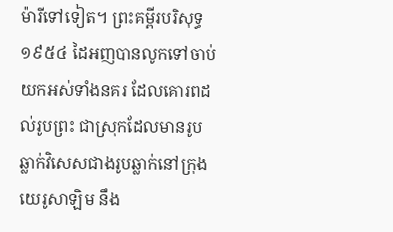ម៉ារីទៅទៀត។ ព្រះគម្ពីរបរិសុទ្ធ ១៩៥៤ ដៃអញបានលូកទៅចាប់យកអស់ទាំងនគរ ដែលគោរពដល់រូបព្រះ ជាស្រុកដែលមានរូបឆ្លាក់វិសេសជាងរូបឆ្លាក់នៅក្រុងយេរូសាឡិម នឹង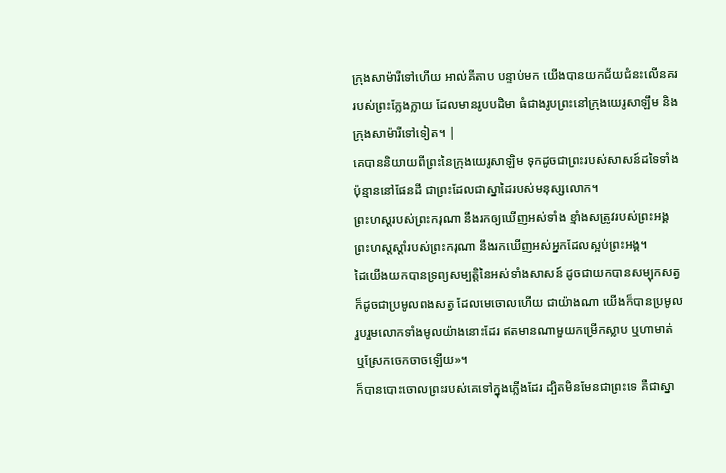ក្រុងសាម៉ារីទៅហើយ អាល់គីតាប បន្ទាប់មក យើងបានយកជ័យជំនះលើនគរ របស់ព្រះក្លែងក្លាយ ដែលមានរូបបដិមា ធំជាងរូបព្រះនៅក្រុងយេរូសាឡឹម និងក្រុងសាម៉ារីទៅទៀត។ |
គេបាននិយាយពីព្រះនៃក្រុងយេរូសាឡិម ទុកដូចជាព្រះរបស់សាសន៍ដទៃទាំងប៉ុន្មាននៅផែនដី ជាព្រះដែលជាស្នាដៃរបស់មនុស្សលោក។
ព្រះហស្តរបស់ព្រះករុណា នឹងរកឲ្យឃើញអស់ទាំង ខ្មាំងសត្រូវរបស់ព្រះអង្គ ព្រះហស្តស្តាំរបស់ព្រះករុណា នឹងរកឃើញអស់អ្នកដែលស្អប់ព្រះអង្គ។
ដៃយើងយកបានទ្រព្យសម្បត្តិនៃអស់ទាំងសាសន៍ ដូចជាយកបានសម្បុកសត្វ ក៏ដូចជាប្រមូលពងសត្វ ដែលមេចោលហើយ ជាយ៉ាងណា យើងក៏បានប្រមូលរួបរួមលោកទាំងមូលយ៉ាងនោះដែរ ឥតមានណាមួយកម្រើកស្លាប ឬហាមាត់ ឬស្រែកចេកចាចឡើយ»។
ក៏បានបោះចោលព្រះរបស់គេទៅក្នុងភ្លើងដែរ ដ្បិតមិនមែនជាព្រះទេ គឺជាស្នា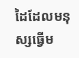ដៃដែលមនុស្សធ្វើម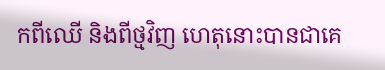កពីឈើ និងពីថ្មវិញ ហេតុនោះបានជាគេ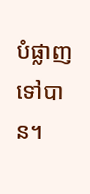បំផ្លាញទៅបាន។